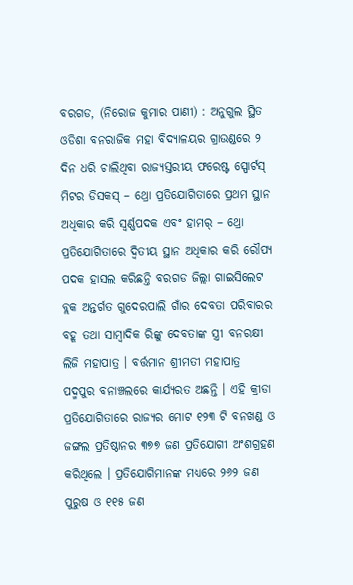ବରଗଡ, (ନିରୋଜ କୁମାର ପାଣୀ) : ଅନୁଗୁଲ ସ୍ଥିତ ଓଡିଶା ବନରାଜିକ ମହା ବିଦ୍ୟାଳୟର ଗ୍ରାଉଣ୍ଡରେ ୨ ଦିନ ଧରି ଚାଲିଥିବା ରାଜ୍ୟସ୍ତରୀୟ ଫରେଷ୍ଟ ସ୍ପୋର୍ଟସ୍ ମିଟର ଡିସକସ୍ – ଥ୍ରୋ ପ୍ରତିଯୋଗିତାରେ ପ୍ରଥମ ସ୍ଥାନ ଅଧିକାର କରି ସ୍ଵର୍ଣ୍ଣପଦକ ଏବଂ ହାମର୍ – ଥ୍ରୋ ପ୍ରତିଯୋଗିତାରେ ଦ୍ୱିତୀୟ ସ୍ଥାନ ଅଧିକାର କରି ରୌପ୍ୟ ପଦକ ହାସଲ କରିଛନ୍ତି ବରଗଡ ଜିଲ୍ଲା ଗାଇସିଲେଟ ବ୍ଲକ ଅନ୍ତର୍ଗତ ଗୁଦେରପାଲି ଗାଁର ଦେବତା ପରିବାରର ବହୂ ତଥା ସାମ୍ବାଦିକ ରିଙ୍କୁ ଦେବତାଙ୍କ ସ୍ତ୍ରୀ ବନରକ୍ଷୀ ଲିଜି ମହାପାତ୍ର । ବର୍ତ୍ତମାନ ଶ୍ରୀମତୀ ମହାପାତ୍ର ପଦ୍ମପୁର ବନାଞ୍ଚଲରେ କାର୍ଯ୍ୟରତ ଅଛନ୍ତି । ଏହି କ୍ରୀଡା ପ୍ରତିଯୋଗିତାରେ ରାଜ୍ୟର ମୋଟ ୧୨୩ ଟି ବନଖଣ୍ଡ ଓ ଜଙ୍ଗଲ ପ୍ରତିଷ୍ଠାନର ୩୭୭ ଜଣ ପ୍ରତିଯୋଗୀ ଅଂଶଗ୍ରହଣ କରିଥିଲେ । ପ୍ରତିଯୋଗିମାନଙ୍କ ମଧ୍ୟରେ ୨୬୨ ଜଣ ପୁରୁଷ ଓ ୧୧୫ ଜଣ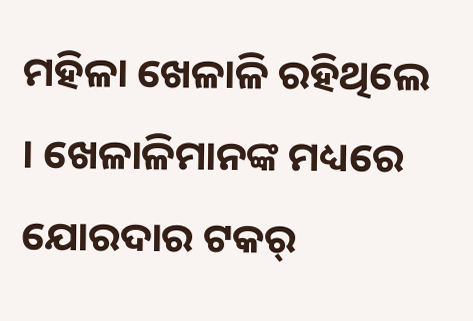ମହିଳା ଖେଳାଳି ରହିଥିଲେ । ଖେଳାଳିମାନଙ୍କ ମଧ୍ୟରେ ଯୋରଦାର ଟକର୍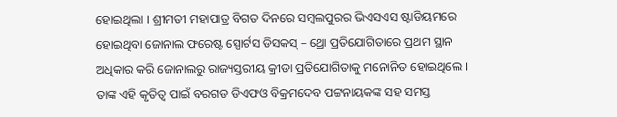ହୋଇଥିଲା । ଶ୍ରୀମତୀ ମହାପାତ୍ର ବିଗତ ଦିନରେ ସମ୍ବଲପୁରର ଭିଏସଏସ ଷ୍ଟାଡିୟମରେ ହୋଇଥିବା ଜୋନାଲ ଫରେଷ୍ଟ ସ୍ପୋର୍ଟସ ଡିସକସ୍ – ଥ୍ରୋ ପ୍ରତିଯୋଗିତାରେ ପ୍ରଥମ ସ୍ଥାନ ଅଧିକାର କରି ଜୋନାଲରୁ ରାଜ୍ୟସ୍ତରୀୟ କ୍ରୀଡା ପ୍ରତିଯୋଗିତାକୁ ମନୋନିତ ହୋଇଥିଲେ । ତାଙ୍କ ଏହି କୃତିତ୍ୱ ପାଇଁ ବରଗଡ ଡିଏଫଓ ବିକ୍ରମଦେବ ପଟ୍ଟନାୟକଙ୍କ ସହ ସମସ୍ତ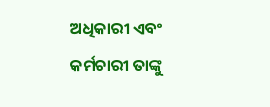ଅଧିକାରୀ ଏବଂ କର୍ମଚାରୀ ତାଙ୍କୁ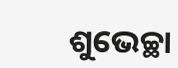ଶୁଭେଚ୍ଛା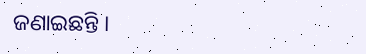ଜଣାଇଛନ୍ତି ।